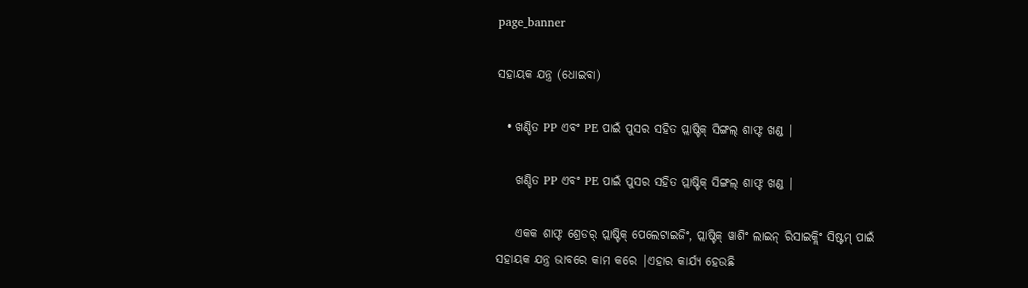page_banner

ସହାୟକ ଯନ୍ତ୍ର (ଧୋଇବା)

  • ଖଣ୍ଡିତ PP ଏବଂ PE ପାଇଁ ପୁସର ସହିତ ପ୍ଲାଷ୍ଟିକ୍ ସିଙ୍ଗଲ୍ ଶାଫ୍ଟ ଖଣ୍ଡ |

    ଖଣ୍ଡିତ PP ଏବଂ PE ପାଇଁ ପୁସର ସହିତ ପ୍ଲାଷ୍ଟିକ୍ ସିଙ୍ଗଲ୍ ଶାଫ୍ଟ ଖଣ୍ଡ |

    ଏକକ ଶାଫ୍ଟ ଶ୍ରେଡର୍ ପ୍ଲାଷ୍ଟିକ୍ ପେଲେଟାଇଜିଂ, ପ୍ଲାଷ୍ଟିକ୍ ୱାଶିଂ ଲାଇନ୍ ରିସାଇକ୍ଲିଂ ସିଷ୍ଟମ୍ ପାଇଁ ସହାୟକ ଯନ୍ତ୍ର ଭାବରେ କାମ କରେ |ଏହାର କାର୍ଯ୍ୟ ହେଉଛି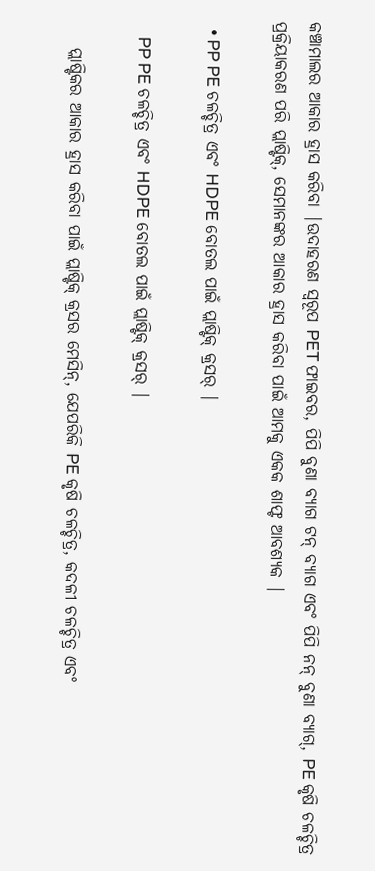କଞ୍ଚାମାଲର ଆକାର ହ୍ରାସ କରିବା |ଉଦାହରଣ ସ୍ୱରୂପ PET ଫାଇବର, ପିପି ବୁଣା ବ୍ୟାଗ ଟନ୍ ବ୍ୟାଗ ଏବଂ ପିପି ନନ୍ ବୁଣା ବ୍ୟାଗ୍, PE କୃଷି ଚଳଚ୍ଚିତ୍ର ପ୍ରକ୍ରିୟାକରଣ ପରି ପ୍ଲାଷ୍ଟିକ୍, ସେମାନଙ୍କର ଆକାର ହ୍ରାସ କରିବା ପାଇଁ ଆମକୁ ଏକକ ଶାଫ୍ଟ ଆବଶ୍ୟକ |

  • PP PE ଚଳଚ୍ଚିତ୍ର ଏବଂ HDPE ବୋତଲ ପାଇଁ ପ୍ଲାଷ୍ଟିକ୍ କ୍ରସର୍ |

    PP PE ଚଳଚ୍ଚିତ୍ର ଏବଂ HDPE ବୋତଲ ପାଇଁ ପ୍ଲାଷ୍ଟିକ୍ କ୍ରସର୍ |

    ପ୍ଲାଷ୍ଟିକର ଆକାର ହ୍ରାସ କରିବା ପାଇଁ ପ୍ଲାଷ୍ଟିକ୍ କ୍ରସର ମେସିନ୍, ଯେପରିକି PE କୃଷି ଚଳଚ୍ଚିତ୍ର, କଦଳୀ ଚଳଚ୍ଚିତ୍ର ଏବଂ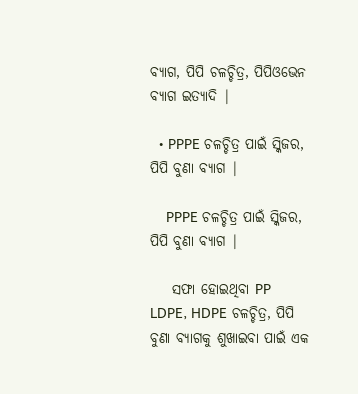ବ୍ୟାଗ, ପିପି ଚଳଚ୍ଚିତ୍ର, ପିପିଓଭେନ ବ୍ୟାଗ ଇତ୍ୟାଦି |

  • PPPE ଚଳଚ୍ଚିତ୍ର ପାଇଁ ସ୍କିଜର, ପିପି ବୁଣା ବ୍ୟାଗ |

    PPPE ଚଳଚ୍ଚିତ୍ର ପାଇଁ ସ୍କିଜର, ପିପି ବୁଣା ବ୍ୟାଗ |

    ସଫା ହୋଇଥିବା PP LDPE, HDPE ଚଳଚ୍ଚିତ୍ର, ପିପି ବୁଣା ବ୍ୟାଗକୁ ଶୁଖାଇବା ପାଇଁ ଏକ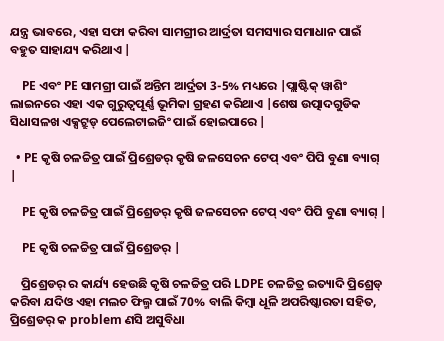ଯନ୍ତ୍ର ଭାବରେ, ଏହା ସଫା କରିବା ସାମଗ୍ରୀର ଆର୍ଦ୍ରତା ସମସ୍ୟାର ସମାଧାନ ପାଇଁ ବହୁତ ସାହାଯ୍ୟ କରିଥାଏ |

    PE ଏବଂ PE ସାମଗ୍ରୀ ପାଇଁ ଅନ୍ତିମ ଆର୍ଦ୍ରତା 3-5% ମଧ୍ୟରେ |ପ୍ଲାଷ୍ଟିକ୍ ୱାଶିଂ ଲାଇନରେ ଏହା ଏକ ଗୁରୁତ୍ୱପୂର୍ଣ୍ଣ ଭୂମିକା ଗ୍ରହଣ କରିଥାଏ |ଶେଷ ଉତ୍ପାଦଗୁଡିକ ସିଧାସଳଖ ଏକ୍ସଟ୍ରୁଡ୍ ପେଲେଟାଇଜିଂ ପାଇଁ ହୋଇପାରେ |

  • PE କୃଷି ଚଳଚ୍ଚିତ୍ର ପାଇଁ ପ୍ରିଶ୍ରେଡର୍ କୃଷି ଜଳସେଚନ ଟେପ୍ ଏବଂ ପିପି ବୁଣା ବ୍ୟାଗ୍ |

    PE କୃଷି ଚଳଚ୍ଚିତ୍ର ପାଇଁ ପ୍ରିଶ୍ରେଡର୍ କୃଷି ଜଳସେଚନ ଟେପ୍ ଏବଂ ପିପି ବୁଣା ବ୍ୟାଗ୍ |

    PE କୃଷି ଚଳଚ୍ଚିତ୍ର ପାଇଁ ପ୍ରିଶ୍ରେଡର୍ |

    ପ୍ରିଶ୍ରେଡର୍ ର କାର୍ଯ୍ୟ ହେଉଛି କୃଷି ଚଳଚ୍ଚିତ୍ର ପରି LDPE ଚଳଚ୍ଚିତ୍ର ଇତ୍ୟାଦି ପ୍ରିଶ୍ରେଡ୍ କରିବା ଯଦିଓ ଏହା ମଲଚ ଫିଲ୍ମ ପାଇଁ 70% ବାଲି କିମ୍ବା ଧୂଳି ଅପରିଷ୍କାରତା ସହିତ, ପ୍ରିଶ୍ରେଡର୍ କ problem ଣସି ଅସୁବିଧା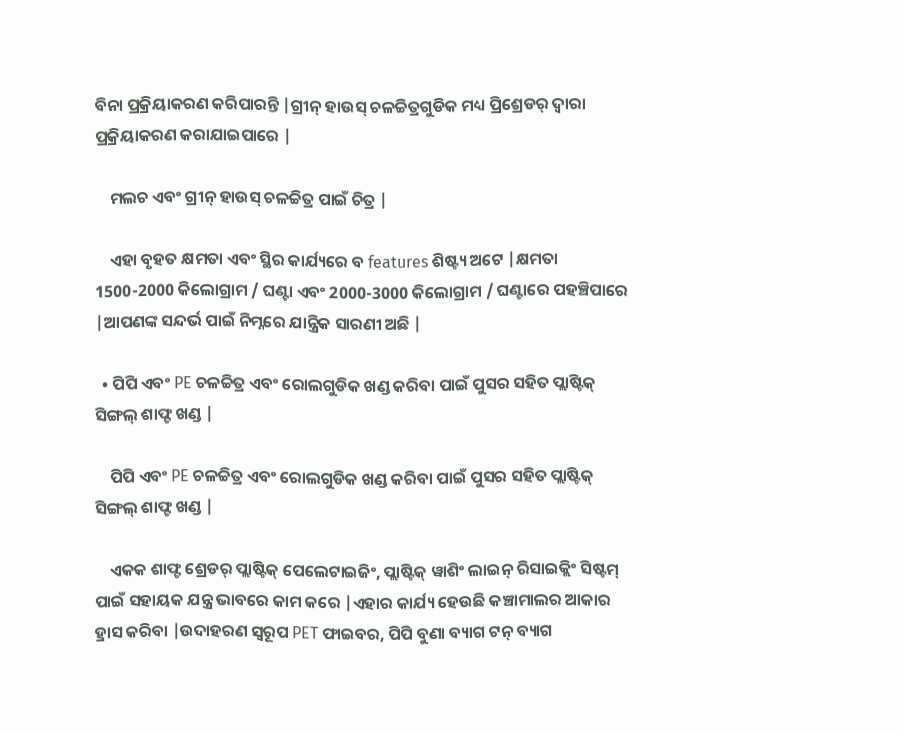ବିନା ପ୍ରକ୍ରିୟାକରଣ କରିପାରନ୍ତି |ଗ୍ରୀନ୍ ହାଉସ୍ ଚଳଚ୍ଚିତ୍ରଗୁଡିକ ମଧ୍ୟ ପ୍ରିଶ୍ରେଡର୍ ଦ୍ୱାରା ପ୍ରକ୍ରିୟାକରଣ କରାଯାଇପାରେ |

    ମଲଚ ଏବଂ ଗ୍ରୀନ୍ ହାଉସ୍ ଚଳଚ୍ଚିତ୍ର ପାଇଁ ଚିତ୍ର |

    ଏହା ବୃହତ କ୍ଷମତା ଏବଂ ସ୍ଥିର କାର୍ଯ୍ୟରେ ବ features ଶିଷ୍ଟ୍ୟ ଅଟେ |କ୍ଷମତା 1500-2000 କିଲୋଗ୍ରାମ / ଘଣ୍ଟା ଏବଂ 2000-3000 କିଲୋଗ୍ରାମ / ଘଣ୍ଟାରେ ପହଞ୍ଚିପାରେ |ଆପଣଙ୍କ ସନ୍ଦର୍ଭ ପାଇଁ ନିମ୍ନରେ ଯାନ୍ତ୍ରିକ ସାରଣୀ ଅଛି |

  • ପିପି ଏବଂ PE ଚଳଚ୍ଚିତ୍ର ଏବଂ ରୋଲଗୁଡିକ ଖଣ୍ଡ କରିବା ପାଇଁ ପୁସର ସହିତ ପ୍ଲାଷ୍ଟିକ୍ ସିଙ୍ଗଲ୍ ଶାଫ୍ଟ ଖଣ୍ଡ |

    ପିପି ଏବଂ PE ଚଳଚ୍ଚିତ୍ର ଏବଂ ରୋଲଗୁଡିକ ଖଣ୍ଡ କରିବା ପାଇଁ ପୁସର ସହିତ ପ୍ଲାଷ୍ଟିକ୍ ସିଙ୍ଗଲ୍ ଶାଫ୍ଟ ଖଣ୍ଡ |

    ଏକକ ଶାଫ୍ଟ ଶ୍ରେଡର୍ ପ୍ଲାଷ୍ଟିକ୍ ପେଲେଟାଇଜିଂ, ପ୍ଲାଷ୍ଟିକ୍ ୱାଶିଂ ଲାଇନ୍ ରିସାଇକ୍ଲିଂ ସିଷ୍ଟମ୍ ପାଇଁ ସହାୟକ ଯନ୍ତ୍ର ଭାବରେ କାମ କରେ |ଏହାର କାର୍ଯ୍ୟ ହେଉଛି କଞ୍ଚାମାଲର ଆକାର ହ୍ରାସ କରିବା |ଉଦାହରଣ ସ୍ୱରୂପ PET ଫାଇବର, ପିପି ବୁଣା ବ୍ୟାଗ ଟନ୍ ବ୍ୟାଗ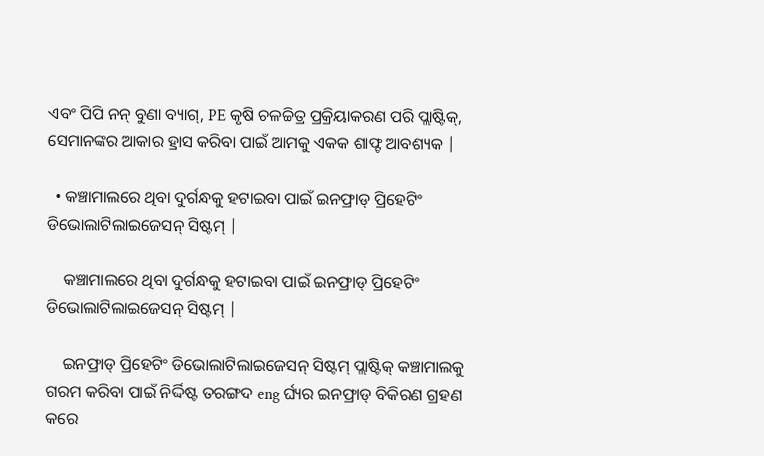ଏବଂ ପିପି ନନ୍ ବୁଣା ବ୍ୟାଗ୍, PE କୃଷି ଚଳଚ୍ଚିତ୍ର ପ୍ରକ୍ରିୟାକରଣ ପରି ପ୍ଲାଷ୍ଟିକ୍, ସେମାନଙ୍କର ଆକାର ହ୍ରାସ କରିବା ପାଇଁ ଆମକୁ ଏକକ ଶାଫ୍ଟ ଆବଶ୍ୟକ |

  • କଞ୍ଚାମାଲରେ ଥିବା ଦୁର୍ଗନ୍ଧକୁ ହଟାଇବା ପାଇଁ ଇନଫ୍ରାଡ୍ ପ୍ରିହେଟିଂ ଡିଭୋଲାଟିଲାଇଜେସନ୍ ସିଷ୍ଟମ୍ |

    କଞ୍ଚାମାଲରେ ଥିବା ଦୁର୍ଗନ୍ଧକୁ ହଟାଇବା ପାଇଁ ଇନଫ୍ରାଡ୍ ପ୍ରିହେଟିଂ ଡିଭୋଲାଟିଲାଇଜେସନ୍ ସିଷ୍ଟମ୍ |

    ଇନଫ୍ରାଡ୍ ପ୍ରିହେଟିଂ ଡିଭୋଲାଟିଲାଇଜେସନ୍ ସିଷ୍ଟମ୍ ପ୍ଲାଷ୍ଟିକ୍ କଞ୍ଚାମାଲକୁ ଗରମ କରିବା ପାଇଁ ନିର୍ଦ୍ଦିଷ୍ଟ ତରଙ୍ଗଦ eng ର୍ଘ୍ୟର ଇନଫ୍ରାଡ୍ ବିକିରଣ ଗ୍ରହଣ କରେ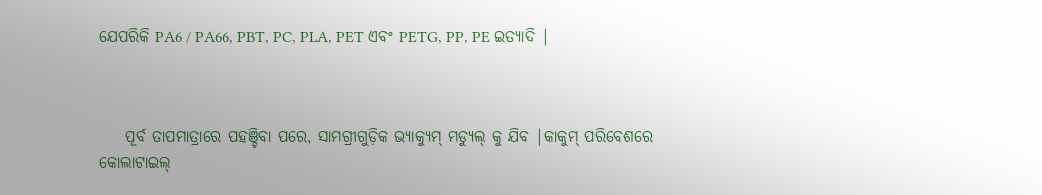ଯେପରିକି PA6 / PA66, PBT, PC, PLA, PET ଏବଂ PETG, PP, PE ଇତ୍ୟାଦି |



    ପୂର୍ବ ତାପମାତ୍ରାରେ ପହଞ୍ଚିବା ପରେ, ସାମଗ୍ରୀଗୁଡ଼ିକ ଭ୍ୟାକ୍ୟୁମ୍ ମଡ୍ୟୁଲ୍ କୁ ଯିବ |କାକୁମ୍ ପରିବେଶରେ କୋଲାଟାଇଲ୍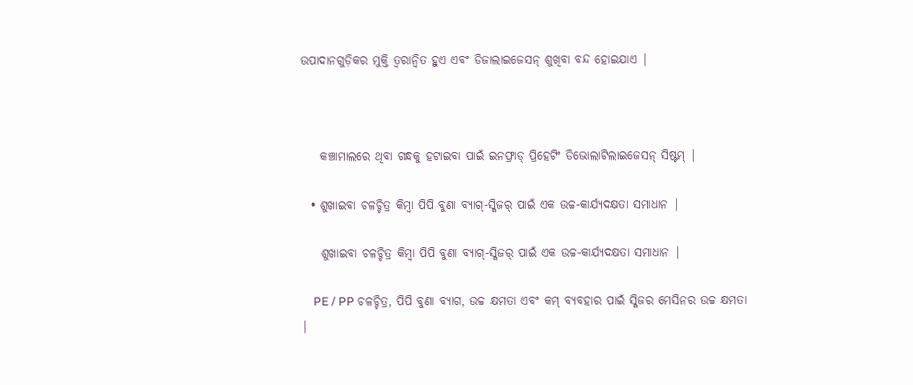ଉପାଦାନଗୁଡ଼ିକର ମୁକ୍ତି ତ୍ୱରାନ୍ୱିତ ହୁଏ ଏବଂ ଡିଜାଲାଇଜେସନ୍ ଶୁଖିବା ବନ୍ଦ ହୋଇଯାଏ |



    କଞ୍ଚାମାଲରେ ଥିବା ଗନ୍ଧକୁ ହଟାଇବା ପାଇଁ ଇନଫ୍ରାଡ୍ ପ୍ରିହେଟିଂ ଡିଭୋଲାଟିଲାଇଜେସନ୍ ସିଷ୍ଟମ୍ |

  • ଶୁଖାଇବା ଚଳଚ୍ଚିତ୍ର କିମ୍ବା ପିପି ବୁଣା ବ୍ୟାଗ୍-ସ୍କିଜର୍ ପାଇଁ ଏକ ଉଚ୍ଚ-କାର୍ଯ୍ୟଦକ୍ଷତା ସମାଧାନ |

    ଶୁଖାଇବା ଚଳଚ୍ଚିତ୍ର କିମ୍ବା ପିପି ବୁଣା ବ୍ୟାଗ୍-ସ୍କିଜର୍ ପାଇଁ ଏକ ଉଚ୍ଚ-କାର୍ଯ୍ୟଦକ୍ଷତା ସମାଧାନ |

    PE / PP ଚଳଚ୍ଚିତ୍ର, ପିପି ବୁଣା ବ୍ୟାଗ, ଉଚ୍ଚ କ୍ଷମତା ଏବଂ କମ୍ ବ୍ୟବହାର ପାଇଁ ସ୍କିଜର ମେସିନର ଉଚ୍ଚ କ୍ଷମତା |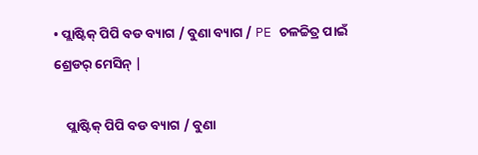• ପ୍ଲାଷ୍ଟିକ୍ ପିପି ବଡ ବ୍ୟାଗ / ବୁଣା ବ୍ୟାଗ / PE ଚଳଚ୍ଚିତ୍ର ପାଇଁ ଶ୍ରେଡର୍ ମେସିନ୍ |

    ପ୍ଲାଷ୍ଟିକ୍ ପିପି ବଡ ବ୍ୟାଗ / ବୁଣା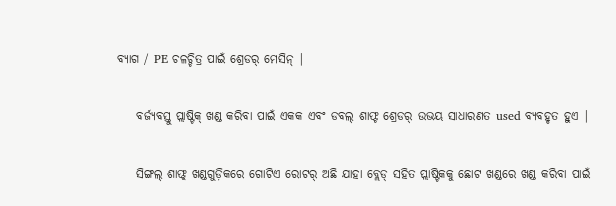ବ୍ୟାଗ / PE ଚଳଚ୍ଚିତ୍ର ପାଇଁ ଶ୍ରେଡର୍ ମେସିନ୍ |

    ବର୍ଜ୍ୟବସ୍ତୁ ପ୍ଲାଷ୍ଟିକ୍ ଖଣ୍ଡ କରିବା ପାଇଁ ଏକକ ଏବଂ ଡବଲ୍ ଶାଫ୍ଟ ଶ୍ରେଡର୍ ଉଭୟ ସାଧାରଣତ used ବ୍ୟବହୃତ ହୁଏ |

    ସିଙ୍ଗଲ୍ ଶାଫ୍ଟ୍ ଖଣ୍ଡଗୁଡ଼ିକରେ ଗୋଟିଏ ରୋଟର୍ ଅଛି ଯାହା ବ୍ଲେଡ୍ ସହିତ ପ୍ଲାଷ୍ଟିକକୁ ଛୋଟ ଖଣ୍ଡରେ ଖଣ୍ଡ କରିବା ପାଇଁ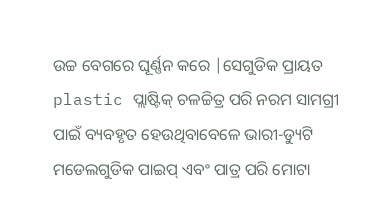ଉଚ୍ଚ ବେଗରେ ଘୂର୍ଣ୍ଣନ କରେ |ସେଗୁଡିକ ପ୍ରାୟତ plastic ପ୍ଲାଷ୍ଟିକ୍ ଚଳଚ୍ଚିତ୍ର ପରି ନରମ ସାମଗ୍ରୀ ପାଇଁ ବ୍ୟବହୃତ ହେଉଥିବାବେଳେ ଭାରୀ-ଡ୍ୟୁଟି ମଡେଲଗୁଡିକ ପାଇପ୍ ଏବଂ ପାତ୍ର ପରି ମୋଟା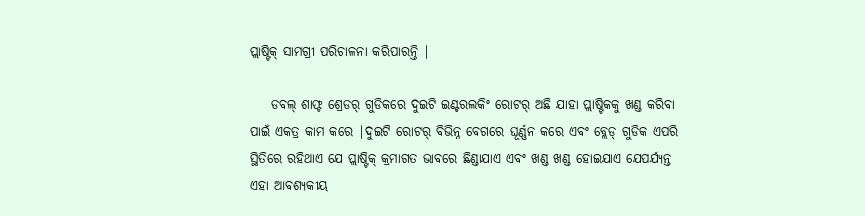ପ୍ଲାଷ୍ଟିକ୍ ସାମଗ୍ରୀ ପରିଚାଳନା କରିପାରନ୍ତି |

    ଡବଲ୍ ଶାଫ୍ଟ ଶ୍ରେଡର୍ ଗୁଡିକରେ ଦୁଇଟି ଇଣ୍ଟରଲକିଂ ରୋଟର୍ ଅଛି ଯାହା ପ୍ଲାଷ୍ଟିକକୁ ଖଣ୍ଡ କରିବା ପାଇଁ ଏକତ୍ର କାମ କରେ |ଦୁଇଟି ରୋଟର୍ ବିଭିନ୍ନ ବେଗରେ ଘୂର୍ଣ୍ଣନ କରେ ଏବଂ ବ୍ଲେଡ୍ ଗୁଡିକ ଏପରି ସ୍ଥିତିରେ ରହିଥାଏ ଯେ ପ୍ଲାଷ୍ଟିକ୍ କ୍ରମାଗତ ଭାବରେ ଛିଣ୍ଡାଯାଏ ଏବଂ ଖଣ୍ଡ ଖଣ୍ଡ ହୋଇଯାଏ ଯେପର୍ଯ୍ୟନ୍ତ ଏହା ଆବଶ୍ୟକୀୟ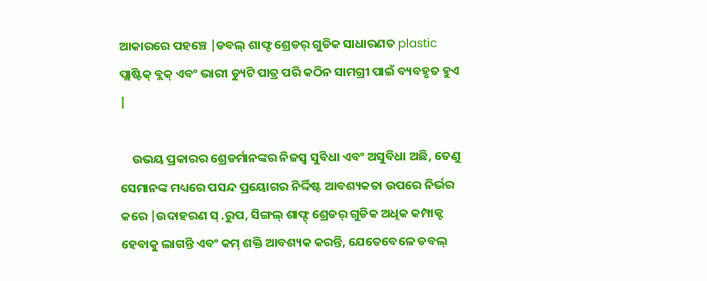ଆକାରରେ ପହଞ୍ଚେ |ଡବଲ୍ ଶାଫ୍ଟ ଶ୍ରେଡର୍ ଗୁଡିକ ସାଧାରଣତ plastic ପ୍ଲାଷ୍ଟିକ୍ ବ୍ଲକ୍ ଏବଂ ଭାରୀ ଡ୍ୟୁଟି ପାତ୍ର ପରି କଠିନ ସାମଗ୍ରୀ ପାଇଁ ବ୍ୟବହୃତ ହୁଏ |

    ଉଭୟ ପ୍ରକାରର ଶ୍ରେଡର୍ମାନଙ୍କର ନିଜସ୍ୱ ସୁବିଧା ଏବଂ ଅସୁବିଧା ଅଛି, ତେଣୁ ସେମାନଙ୍କ ମଧ୍ୟରେ ପସନ୍ଦ ପ୍ରୟୋଗର ନିର୍ଦ୍ଦିଷ୍ଟ ଆବଶ୍ୟକତା ଉପରେ ନିର୍ଭର କରେ |ଉଦାହରଣ ସ୍ .ରୁପ, ସିଙ୍ଗଲ୍ ଶାଫ୍ଟ୍ ଶ୍ରେଡର୍ ଗୁଡିକ ଅଧିକ କମ୍ପାକ୍ଟ ହେବାକୁ ଲାଗନ୍ତି ଏବଂ କମ୍ ଶକ୍ତି ଆବଶ୍ୟକ କରନ୍ତି, ଯେତେବେଳେ ଡବଲ୍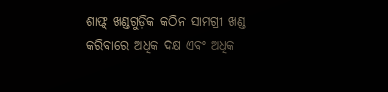ଶାଫ୍ଟ୍ ଖଣ୍ଡଗୁଡ଼ିକ କଠିନ ସାମଗ୍ରୀ ଖଣ୍ଡ କରିବାରେ ଅଧିକ ଦକ୍ଷ ଏବଂ ଅଧିକ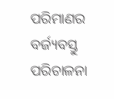ପରିମାଣର ବର୍ଜ୍ୟବସ୍ତୁ ପରିଚାଳନା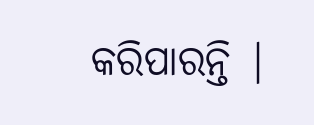କରିପାରନ୍ତି |